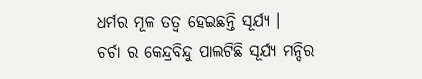ଧର୍ମର ମୂଳ ତତ୍ଵ ହେଇଛନ୍ତି ସୂର୍ଯ୍ୟ ।
ଚର୍ଚା ର କେନ୍ଦ୍ରବିନ୍ଦୁ ପାଲଟିଛି ସୂର୍ଯ୍ୟ ମନ୍ଦିର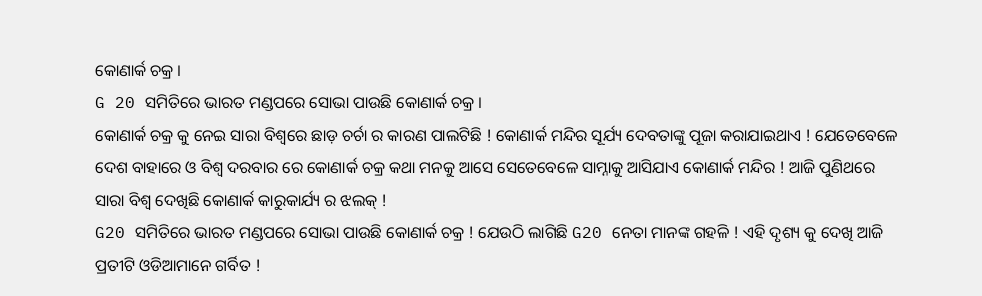କୋଣାର୍କ ଚକ୍ର ।
G 20 ସମିତିରେ ଭାରତ ମଣ୍ଡପରେ ସୋଭା ପାଉଛି କୋଣାର୍କ ଚକ୍ର ।
କୋଣାର୍କ ଚକ୍ର କୁ ନେଇ ସାରା ବିଶ୍ଵରେ ଛାଡ଼ ଚର୍ଚା ର କାରଣ ପାଲଟିଛି ! କୋଣାର୍କ ମନ୍ଦିର ସୂର୍ଯ୍ୟ ଦେବତାଙ୍କୁ ପୂଜା କରାଯାଇଥାଏ ! ଯେତେବେଳେ ଦେଶ ବାହାରେ ଓ ବିଶ୍ଵ ଦରବାର ରେ କୋଣାର୍କ ଚକ୍ର କଥା ମନକୁ ଆସେ ସେତେବେଳେ ସାମ୍ନାକୁ ଆସିଯାଏ କୋଣାର୍କ ମନ୍ଦିର ! ଆଜି ପୁଣିଥରେ ସାରା ବିଶ୍ଵ ଦେଖିଛି କୋଣାର୍କ କାରୁକାର୍ଯ୍ୟ ର ଝଲକ୍ !
G20 ସମିତିରେ ଭାରତ ମଣ୍ଡପରେ ସୋଭା ପାଉଛି କୋଣାର୍କ ଚକ୍ର ! ଯେଉଠି ଲାଗିଛି G20 ନେତା ମାନଙ୍କ ଗହଳି ! ଏହି ଦୃଶ୍ୟ କୁ ଦେଖି ଆଜି ପ୍ରତୀଟି ଓଡିଆମାନେ ଗର୍ବିତ !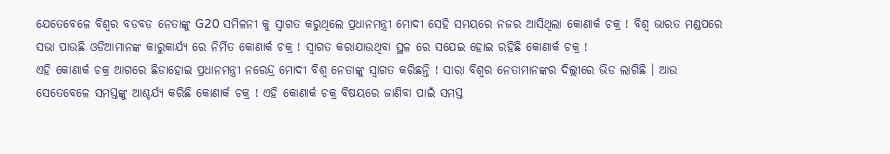ଯେତେବେଳେ ବିଶ୍ଵର ବଡବଡ ନେତାଙ୍କୁ G20 ସମିଳନୀ କୁ ସ୍ଵାଗତ କରୁଥିଲେ ପ୍ରଧାନମନ୍ତ୍ରୀ ମୋଦୀ ସେହି ସମୟରେ ନଜର ଆସିଥିଲା କୋଣାର୍କ ଚକ୍ର ! ବିଶ୍ଵ ଭାରତ ମଣ୍ଡପରେ ସଭା ପାଉଛି ଓଡିଆମାନଙ୍କ କାରୁକାର୍ଯ୍ୟ ରେ ନିର୍ମିତ କୋଣାର୍କ ଚକ୍ର ! ସ୍ଵାଗତ କରାଯାଉଥିବା ସ୍ଥଳ ରେ ସଯେଇ ହୋଇ ରହିଛି କୋଣାର୍କ ଚକ୍ର !
ଏହି କୋଣାର୍କ ଚକ୍ର ଆଗରେ ଛିଡାହୋଇ ପ୍ରଧାନମନ୍ତ୍ରୀ ନରେନ୍ଦ୍ର ମୋଦୀ ବିଶ୍ଵ ନେତାଙ୍କୁ ସ୍ଵାଗତ କରିଛନ୍ତି ! ସାରା ବିଶ୍ଵର ନେତାମାନଙ୍କର ଦିଲ୍ଲୀରେ ଭିଡ ଲାଗିଛି । ଆଉ ସେତେବେଳେ ସମସ୍ତଙ୍କୁ ଆଶ୍ଚର୍ଯ୍ୟ କରିଛି କୋଣାର୍କ ଚକ୍ର ! ଏହି କୋଣାର୍କ ଚକ୍ର ବିଷୟରେ ଜାଣିବା ପାଇଁ ସମସ୍ତ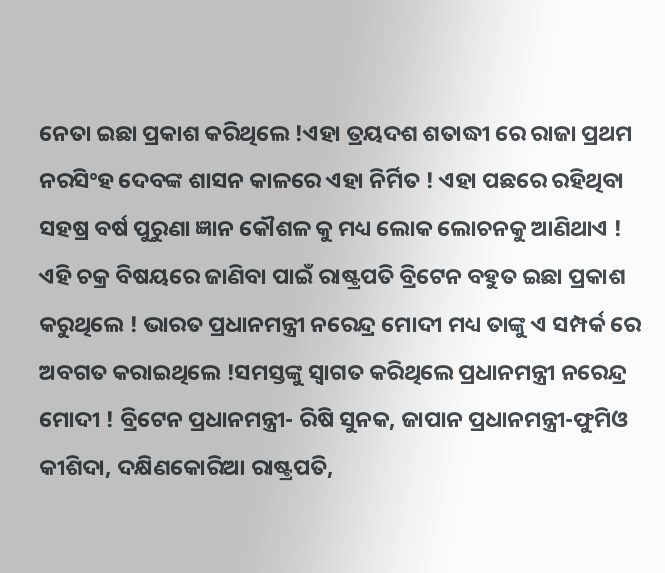ନେତା ଇଛା ପ୍ରକାଶ କରିଥିଲେ !ଏହା ତ୍ରୟଦଶ ଶତାଦ୍ଧୀ ରେ ରାଜା ପ୍ରଥମ ନରସିଂହ ଦେବଙ୍କ ଶାସନ କାଳରେ ଏହା ନିର୍ମିତ ! ଏହା ପଛରେ ରହିଥିବା ସହଷ୍ର ବର୍ଷ ପୁରୁଣା ଜ୍ଞାନ କୌଶଳ କୁ ମଧ୍ୟ ଲୋକ ଲୋଚନକୁ ଆଣିଥାଏ !
ଏହି ଚକ୍ର ବିଷୟରେ ଜାଣିବା ପାଇଁ ରାଷ୍ଟ୍ରପତି ବ୍ରିଟେନ ବହୁତ ଇଛା ପ୍ରକାଶ କରୁଥିଲେ ! ଭାରତ ପ୍ରଧାନମନ୍ତ୍ରୀ ନରେନ୍ଦ୍ର ମୋଦୀ ମଧ୍ୟ ତାଙ୍କୁ ଏ ସମ୍ପର୍କ ରେ ଅବଗତ କରାଇଥିଲେ !ସମସ୍ତଙ୍କୁ ସ୍ଵାଗତ କରିଥିଲେ ପ୍ରଧାନମନ୍ତ୍ରୀ ନରେନ୍ଦ୍ର ମୋଦୀ ! ବ୍ରିଟେନ ପ୍ରଧାନମନ୍ତ୍ରୀ- ରିଷି ସୁନକ, ଜାପାନ ପ୍ରଧାନମନ୍ତ୍ରୀ-ଫୁମିଓ କୀଶିଦା, ଦକ୍ଷିଣକୋରିଆ ରାଷ୍ଟ୍ରପତି,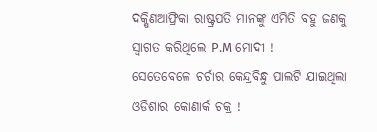ଦକ୍ଷିଣଆଫ୍ରିକା ରାଷ୍ଟ୍ରପତି ମାନଙ୍କୁ ଏମିତି ବହୁ ଜଣକୁ ସ୍ଵାଗତ କରିଥିଲେ P.M ମୋଦୀ !
ସେତେବେଳେ ଚର୍ଚାର କେନ୍ଦ୍ରବିନ୍ଧୁ ପାଲଟି ଯାଇଥିଲା ଓଡିଶାର କୋଣାର୍କ ଚକ୍ର !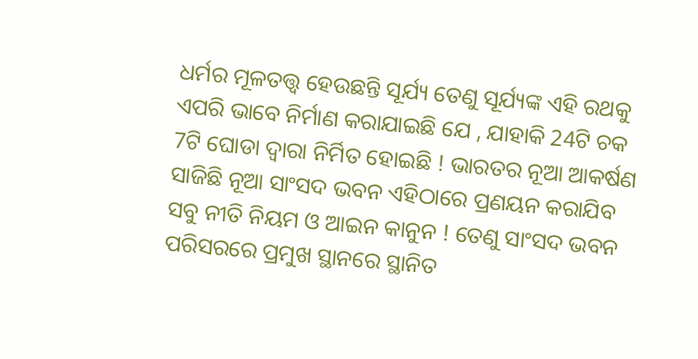ଧର୍ମର ମୂଳତତ୍ତ୍ଵ ହେଉଛନ୍ତି ସୂର୍ଯ୍ୟ ତେଣୁ ସୂର୍ଯ୍ୟଙ୍କ ଏହି ରଥକୁ ଏପରି ଭାବେ ନିର୍ମାଣ କରାଯାଇଛି ଯେ , ଯାହାକି 24ଟି ଚକ 7ଟି ଘୋଡା ଦ୍ଵାରା ନିର୍ମିତ ହୋଇଛି ! ଭାରତର ନୂଆ ଆକର୍ଷଣ ସାଜିଛି ନୂଆ ସାଂସଦ ଭବନ ଏହିଠାରେ ପ୍ରଣୟନ କରାଯିବ ସବୁ ନୀତି ନିୟମ ଓ ଆଇନ କାନୁନ ! ତେଣୁ ସାଂସଦ ଭବନ ପରିସରରେ ପ୍ରମୁଖ ସ୍ଥାନରେ ସ୍ଥାନିତ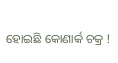ହୋଇଛି କୋଣାର୍କ ଚକ୍ର !